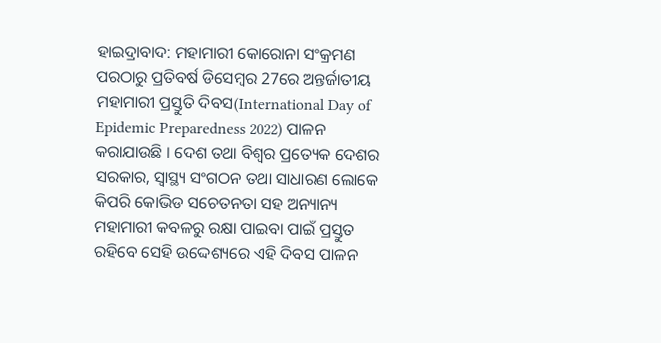ହାଇଦ୍ରାବାଦ: ମହାମାରୀ କୋରୋନା ସଂକ୍ରମଣ ପରଠାରୁ ପ୍ରତିବର୍ଷ ଡିସେମ୍ବର 27ରେ ଅନ୍ତର୍ଜାତୀୟ ମହାମାରୀ ପ୍ରସ୍ତୁତି ଦିବସ(International Day of Epidemic Preparedness 2022) ପାଳନ କରାଯାଉଛି । ଦେଶ ତଥା ବିଶ୍ବର ପ୍ରତ୍ୟେକ ଦେଶର ସରକାର, ସ୍ୱାସ୍ଥ୍ୟ ସଂଗଠନ ତଥା ସାଧାରଣ ଲୋକେ କିପରି କୋଭିଡ ସଚେତନତା ସହ ଅନ୍ୟାନ୍ୟ ମହାମାରୀ କବଳରୁ ରକ୍ଷା ପାଇବା ପାଇଁ ପ୍ରସ୍ତୁତ ରହିବେ ସେହି ଉଦ୍ଦେଶ୍ୟରେ ଏହି ଦିବସ ପାଳନ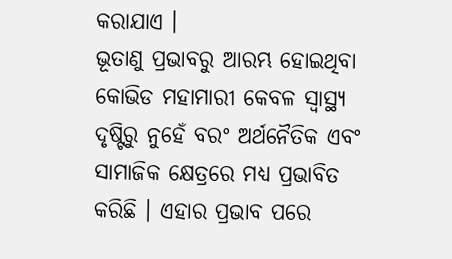କରାଯାଏ ।
ଭୂତାଣୁ ପ୍ରଭାବରୁ ଆରମ୍ଭ ହୋଇଥିବା କୋଭିଡ ମହାମାରୀ କେବଳ ସ୍ୱାସ୍ଥ୍ୟ ଦୃଷ୍ଟିରୁ ନୁହେଁ ବରଂ ଅର୍ଥନୈତିକ ଏବଂ ସାମାଜିକ କ୍ଷେତ୍ରରେ ମଧ୍ୟ ପ୍ରଭାବିତ କରିଛି । ଏହାର ପ୍ରଭାବ ପରେ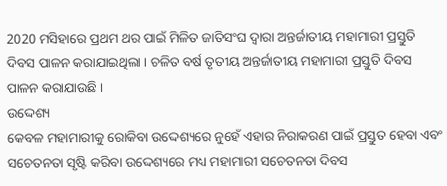2020 ମସିହାରେ ପ୍ରଥମ ଥର ପାଇଁ ମିଳିତ ଜାତିସଂଘ ଦ୍ୱାରା ଅନ୍ତର୍ଜାତୀୟ ମହାମାରୀ ପ୍ରସ୍ତୁତି ଦିବସ ପାଳନ କରାଯାଇଥିଲା । ଚଳିତ ବର୍ଷ ତୃତୀୟ ଅନ୍ତର୍ଜାତୀୟ ମହାମାରୀ ପ୍ରସ୍ତୁତି ଦିବସ ପାଳନ କରାଯାଉଛି ।
ଉଦ୍ଦେଶ୍ୟ
କେବଳ ମହାମାରୀକୁ ରୋକିବା ଉଦ୍ଦେଶ୍ୟରେ ନୁହେଁ ଏହାର ନିରାକରଣ ପାଇଁ ପ୍ରସ୍ତୁତ ହେବା ଏବଂ ସଚେତନତା ସୃଷ୍ଟି କରିବା ଉଦ୍ଦେଶ୍ୟରେ ମଧ୍ୟ ମହାମାରୀ ସଚେତନତା ଦିବସ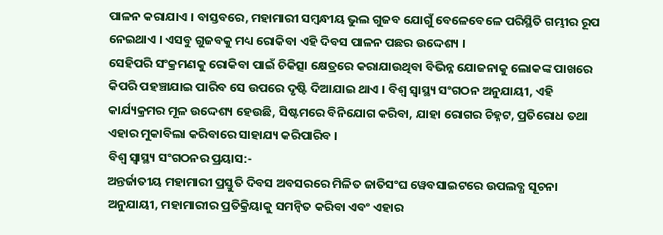ପାଳନ କରାଯାଏ । ବାସ୍ତବରେ, ମହାମାରୀ ସମ୍ବନ୍ଧୀୟ ଭୁଲ ଗୁଜବ ଯୋଗୁଁ ବେଳେବେଳେ ପରିସ୍ଥିତି ଗମ୍ଭୀର ରୂପ ନେଇଥାଏ । ଏସବୁ ଗୁଜବକୁ ମଧ୍ୟ ରୋକିବା ଏହି ଦିବସ ପାଳନ ପଛର ଉଦ୍ଦେଶ୍ୟ ।
ସେହିପରି ସଂକ୍ରମଣକୁ ରୋକିବା ପାଇଁ ଚିକିତ୍ସା କ୍ଷେତ୍ରରେ କରାଯାଉଥିବା ବିଭିନ୍ନ ଯୋଜନାକୁ ଲୋକଙ୍କ ପାଖରେ କିପରି ପହଞ୍ଚାଯାଇ ପାରିବ ସେ ଉପରେ ଦୃଷ୍ଟି ଦିଆଯାଇ ଥାଏ । ବିଶ୍ୱ ସ୍ୱାସ୍ଥ୍ୟ ସଂଗଠନ ଅନୁଯାୟୀ, ଏହି କାର୍ଯ୍ୟକ୍ରମର ମୂଳ ଉଦ୍ଦେଶ୍ୟ ହେଉଛି, ସିଷ୍ଟମରେ ବିନିଯୋଗ କରିବା, ଯାହା ରୋଗର ଚିହ୍ନଟ, ପ୍ରତିରୋଧ ତଥା ଏହାର ମୁକାବିଲା କରିବାରେ ସାହାଯ୍ୟ କରିପାରିବ ।
ବିଶ୍ୱ ସ୍ୱାସ୍ଥ୍ୟ ସଂଗଠନର ପ୍ରୟାସ:-
ଅନ୍ତର୍ଜାତୀୟ ମହାମାରୀ ପ୍ରସ୍ତୁତି ଦିବସ ଅବସରରେ ମିଳିତ ଜାତିସଂଘ ୱେବସାଇଟରେ ଉପଲବ୍ଧ ସୂଚନା ଅନୁଯାୟୀ, ମହାମାରୀର ପ୍ରତିକ୍ରିୟାକୁ ସମନ୍ୱିତ କରିବା ଏବଂ ଏହାର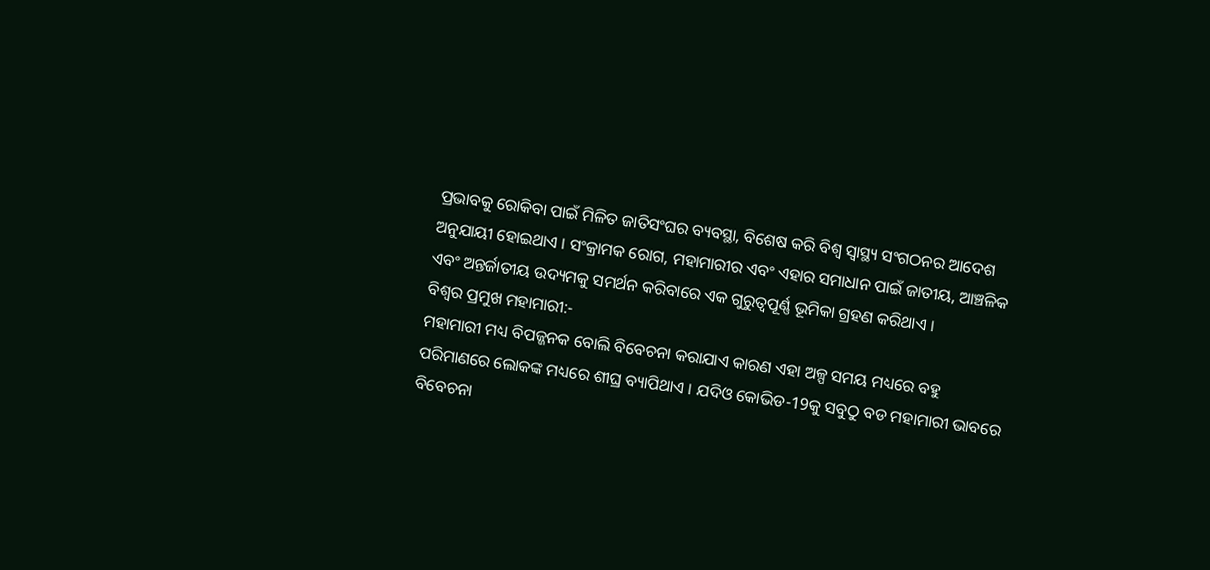ପ୍ରଭାବକୁ ରୋକିବା ପାଇଁ ମିଳିତ ଜାତିସଂଘର ବ୍ୟବସ୍ଥା, ବିଶେଷ କରି ବିଶ୍ୱ ସ୍ୱାସ୍ଥ୍ୟ ସଂଗଠନର ଆଦେଶ ଅନୁଯାୟୀ ହୋଇଥାଏ । ସଂକ୍ରାମକ ରୋଗ, ମହାମାରୀର ଏବଂ ଏହାର ସମାଧାନ ପାଇଁ ଜାତୀୟ, ଆଞ୍ଚଳିକ ଏବଂ ଅନ୍ତର୍ଜାତୀୟ ଉଦ୍ୟମକୁ ସମର୍ଥନ କରିବାରେ ଏକ ଗୁରୁତ୍ୱପୂର୍ଣ୍ଣ ଭୂମିକା ଗ୍ରହଣ କରିଥାଏ ।
ବିଶ୍ବର ପ୍ରମୁଖ ମହାମାରୀ:-
ମହାମାରୀ ମଧ୍ୟ ବିପଜ୍ଜନକ ବୋଲି ବିବେଚନା କରାଯାଏ କାରଣ ଏହା ଅଳ୍ପ ସମୟ ମଧ୍ୟରେ ବହୁ ପରିମାଣରେ ଲୋକଙ୍କ ମଧ୍ୟରେ ଶୀଘ୍ର ବ୍ୟାପିଥାଏ । ଯଦିଓ କୋଭିଡ-19କୁ ସବୁଠୁ ବଡ ମହାମାରୀ ଭାବରେ ବିବେଚନା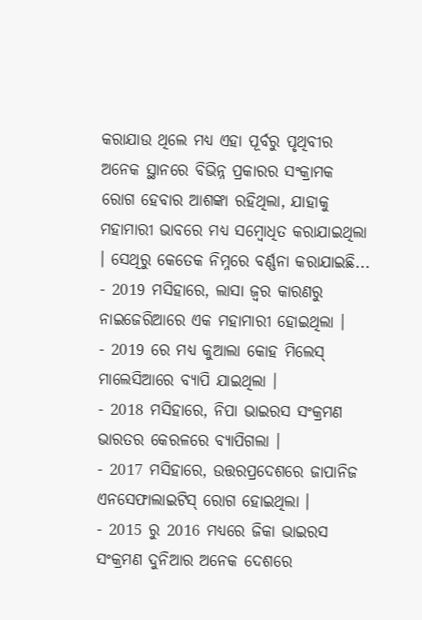କରାଯାଉ ଥିଲେ ମଧ୍ୟ ଏହା ପୂର୍ବରୁ ପୃଥିବୀର ଅନେକ ସ୍ଥାନରେ ବିଭିନ୍ନ ପ୍ରକାରର ସଂକ୍ରାମକ ରୋଗ ହେବାର ଆଶଙ୍କା ରହିଥିଲା, ଯାହାକୁ ମହାମାରୀ ଭାବରେ ମଧ୍ୟ ସମ୍ବୋଧିତ କରାଯାଇଥିଲା । ସେଥିରୁ କେତେକ ନିମ୍ନରେ ବର୍ଣ୍ଣନା କରାଯାଇଛି...
- 2019 ମସିହାରେ, ଲାସା ଜ୍ୱର କାରଣରୁ ନାଇଜେରିଆରେ ଏକ ମହାମାରୀ ହୋଇଥିଲା ।
- 2019 ରେ ମଧ୍ୟ କୁଆଲା କୋହ ମିଲେସ୍ ମାଲେସିଆରେ ବ୍ୟାପି ଯାଇଥିଲା ।
- 2018 ମସିହାରେ, ନିପା ଭାଇରସ ସଂକ୍ରମଣ ଭାରତର କେରଳରେ ବ୍ୟାପିଗଲା ।
- 2017 ମସିହାରେ, ଉତ୍ତରପ୍ରଦେଶରେ ଜାପାନିଜ ଏନସେଫାଲାଇଟିସ୍ ରୋଗ ହୋଇଥିଲା ।
- 2015 ରୁ 2016 ମଧ୍ୟରେ ଜିକା ଭାଇରସ ସଂକ୍ରମଣ ଦୁନିଆର ଅନେକ ଦେଶରେ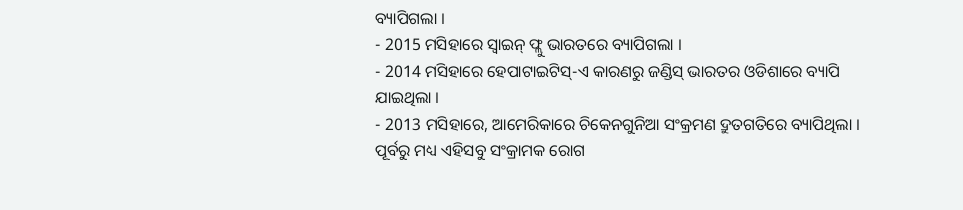ବ୍ୟାପିଗଲା ।
- 2015 ମସିହାରେ ସ୍ୱାଇନ୍ ଫ୍ଲୁ ଭାରତରେ ବ୍ୟାପିଗଲା ।
- 2014 ମସିହାରେ ହେପାଟାଇଟିସ୍-ଏ କାରଣରୁ ଜଣ୍ଡିସ୍ ଭାରତର ଓଡିଶାରେ ବ୍ୟାପି ଯାଇଥିଲା ।
- 2013 ମସିହାରେ, ଆମେରିକାରେ ଚିକେନଗୁନିଆ ସଂକ୍ରମଣ ଦ୍ରୁତଗତିରେ ବ୍ୟାପିଥିଲା ।
ପୂର୍ବରୁ ମଧ୍ୟ ଏହିସବୁ ସଂକ୍ରାମକ ରୋଗ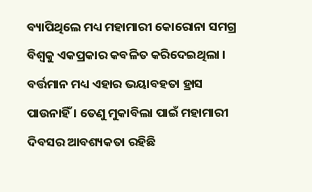ବ୍ୟାପିଥିଲେ ମଧ୍ୟ ମହାମାରୀ କୋରୋନା ସମଗ୍ର ବିଶ୍ବକୁ ଏକପ୍ରକାର କବଳିତ କରିଦେଇଥିଲା । ବର୍ତ୍ତମାନ ମଧ୍ୟ ଏହାର ଭୟାବହତା ହ୍ରାସ ପାଉନାହିଁ । ତେଣୁ ମୁକାବିଲା ପାଇଁ ମହାମାରୀ ଦିବସର ଆବଶ୍ୟକତା ରହିଛି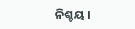ନିଶ୍ଚୟ ।